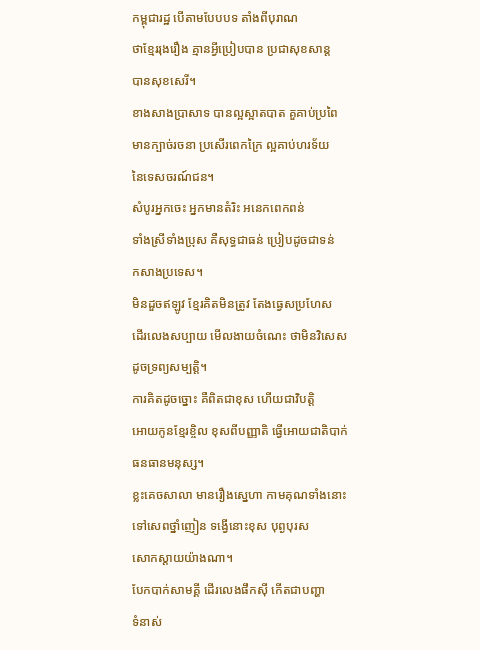កម្ពុជារដ្ឋ បើតាមបែបបទ តាំងពីបុរាណ
ថាខ្មែររុងរឿង គ្មានអ្វីប្រៀបបាន ប្រជាសុខសាន្ដ
បានសុខសេរី។
ខាងសាងប្រាសាទ បានល្អស្អាតបាត គួគាប់ប្រពៃ
មានក្បាច់រចនា ប្រសើរពេកក្រៃ ល្អគាប់ហរទ័យ
នៃទេសចរណ៍ជន។
សំបូរអ្នកចេះ អ្នកមានតំរិះ អនេកពេកពន់
ទាំងស្រីទាំងប្រុស គឺសុទ្ធជាធន់ ប្រៀបដូចជាទន់
កសាងប្រទេស។
មិនដួចឥឡូវ ខ្មែរគិតមិនត្រូវ តែងធ្វេសប្រហែស
ដើរលេងសប្បាយ មើលងាយចំណេះ ថាមិនវិសេស
ដូចទ្រព្យសម្បត្ដិ។
ការគិតដូចច្នោះ គឺពិតជាខុស ហើយជាវិបត្តិ
អោយកូនខ្មែរខ្ចិល ខុសពីបញ្ញាតិ ធ្វើអោយជាតិបាក់
ធនធានមនុស្ស។
ខ្លះគេចសាលា មានរឿងស្នេហា កាមគុណទាំងនោះ
ទៅសេពថ្នាំញៀន ទង្វើនោះខុស បុព្ងបុរស
សោកស្ដាយយ៉ាងណា។
បែកបាក់សាមគ្គី ដើរលេងផឹកស៊ី កើតជាបញ្ហា
ទំនាស់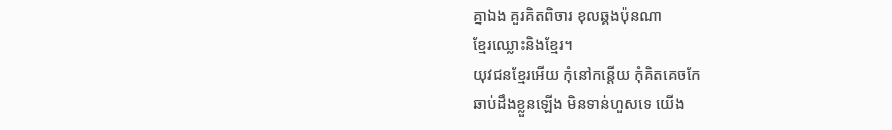គ្នាឯង គួរគិតពិចារ ខុលឆ្គងប៉ុនណា
ខ្មែរឈ្លោះនិងខ្មែរ។
យុវជនខ្មែរអើយ កុំនៅកន្ដើយ កុំគិតគេចកែ
ឆាប់ដឹងខ្លួនឡើង មិនទាន់ហួសទេ យើង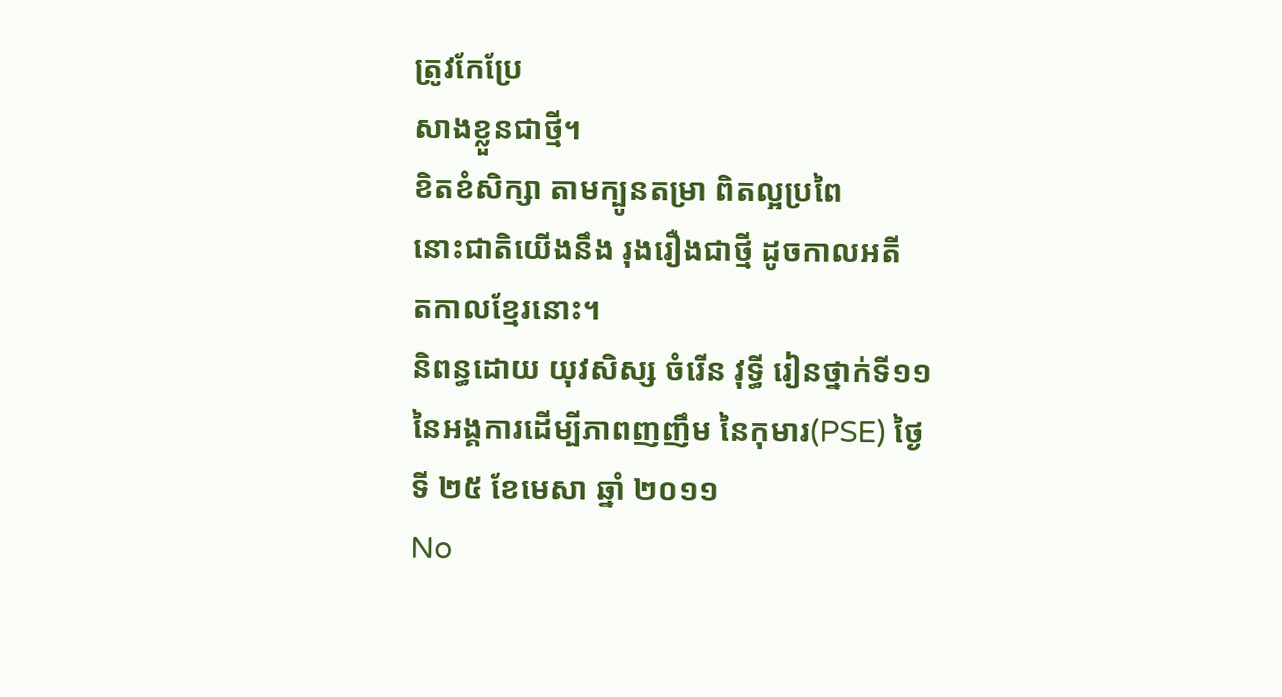ត្រូវកែប្រែ
សាងខ្លួនជាថ្មី។
ខិតខំសិក្សា តាមក្បូនតម្រា ពិតល្អប្រពៃ
នោះជាតិយើងនឹង រុងរឿងជាថ្មី ដូចកាលអតី
តកាលខ្មែរនោះ។
និពន្ធដោយ យុវសិស្ស ចំរើន វុទ្ធី រៀនថ្នាក់ទី១១ នៃអង្គការដើម្បីភាពញញឹម នៃកុមារ(PSE) ថ្ងៃទី ២៥ ខែមេសា ឆ្នាំ ២០១១
No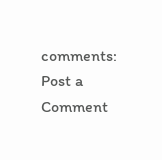comments:
Post a Comment